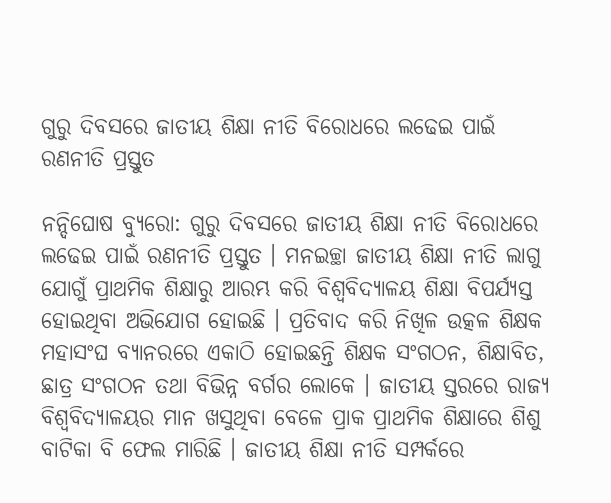ଗୁରୁ ଦିବସରେ ଜାତୀୟ ଶିକ୍ଷା ନୀତି ବିରୋଧରେ ଲଢେଇ ପାଇଁ ରଣନୀତି ପ୍ରସ୍ତୁତ

ନନ୍ଦିଘୋଷ ବ୍ୟୁରୋ: ଗୁରୁ ଦିବସରେ ଜାତୀୟ ଶିକ୍ଷା ନୀତି ବିରୋଧରେ ଲଢେଇ ପାଇଁ ରଣନୀତି ପ୍ରସ୍ତୁତ । ମନଇଚ୍ଛା ଜାତୀୟ ଶିକ୍ଷା ନୀତି ଲାଗୁ ଯୋଗୁଁ ପ୍ରାଥମିକ ଶିକ୍ଷାରୁ ଆରମ୍ଭ କରି ବିଶ୍ୱବିଦ୍ୟାଳୟ ଶିକ୍ଷା ବିପର୍ଯ୍ୟସ୍ତ ହୋଇଥିବା ଅଭିଯୋଗ ହୋଇଛି । ପ୍ରତିବାଦ କରି ନିଖିଳ ଉତ୍କଳ ଶିକ୍ଷକ ମହାସଂଘ ବ୍ୟାନରରେ ଏକାଠି ହୋଇଛନ୍ତି ଶିକ୍ଷକ ସଂଗଠନ, ଶିକ୍ଷାବିତ, ଛାତ୍ର ସଂଗଠନ ତଥା ବିଭିନ୍ନ ବର୍ଗର ଲୋକେ । ଜାତୀୟ ସ୍ତରରେ ରାଜ୍ୟ ବିଶ୍ୱବିଦ୍ୟାଳୟର ମାନ ଖସୁଥିବା ବେଳେ ପ୍ରାକ ପ୍ରାଥମିକ ଶିକ୍ଷାରେ ଶିଶୁ ବାଟିକା ବି ଫେଲ ମାରିଛି । ଜାତୀୟ ଶିକ୍ଷା ନୀତି ସମ୍ପର୍କରେ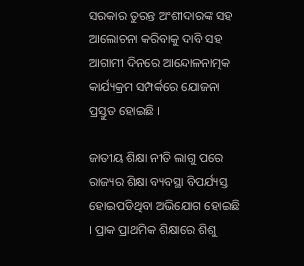ସରକାର ତୁରନ୍ତ ଅଂଶୀଦାରଙ୍କ ସହ ଆଲୋଚନା କରିବାକୁ ଦାବି ସହ ଆଗାମୀ ଦିନରେ ଆନ୍ଦୋଳନାତ୍ମକ କାର୍ଯ୍ୟକ୍ରମ ସମ୍ପର୍କରେ ଯୋଜନା ପ୍ରସ୍ତୁତ ହୋଇଛି ।

ଜାତୀୟ ଶିକ୍ଷା ନୀତି ଲାଗୁ ପରେ ରାଜ୍ୟର ଶିକ୍ଷା ବ୍ୟବସ୍ଥା ବିପର୍ଯ୍ୟସ୍ତ ହୋଇପଡିଥିବା ଅଭିଯୋଗ ହୋଇଛି । ପ୍ରାକ ପ୍ରାଥମିକ ଶିକ୍ଷାରେ ଶିଶୁ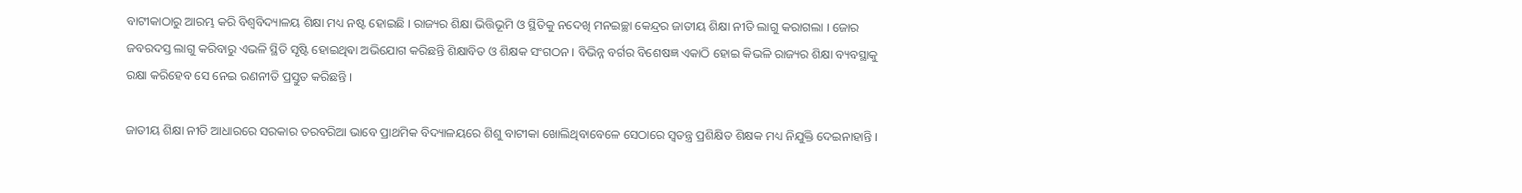ବାଟୀକାଠାରୁ ଆରମ୍ଭ କରି ବିଶ୍ୱବିଦ୍ୟାଳୟ ଶିକ୍ଷା ମଧ୍ୟ ନଷ୍ଟ ହୋଇଛି । ରାଜ୍ୟର ଶିକ୍ଷା ଭିତ୍ତିଭୂମି ଓ ସ୍ଥିତିକୁ ନଦେଖି ମନଇଚ୍ଛା କେନ୍ଦ୍ରର ଜାତୀୟ ଶିକ୍ଷା ନୀତି ଲାଗୁ କରାଗଲା । ଜୋର ଜବରଦସ୍ତ ଲାଗୁ କରିବାରୁ ଏଭଳି ସ୍ଥିତି ସୃଷ୍ଟି ହୋଇଥିଵା ଅଭିଯୋଗ କରିଛନ୍ତି ଶିକ୍ଷାବିତ ଓ ଶିକ୍ଷକ ସଂଗଠନ । ବିଭିନ୍ନ ବର୍ଗର ବିଶେଷଜ୍ଞ ଏକାଠି ହୋଇ କିଭଳି ରାଜ୍ୟର ଶିକ୍ଷା ବ୍ୟବସ୍ଥାକୁ ରକ୍ଷା କରିହେବ ସେ ନେଇ ରଣନୀତି ପ୍ରସ୍ତୁତ କରିଛନ୍ତି ।

ଜାତୀୟ ଶିକ୍ଷା ନୀତି ଆଧାରରେ ସରକାର ତରବରିଆ ଭାବେ ପ୍ରାଥମିକ ବିଦ୍ୟାଳୟରେ ଶିଶୁ ବାଟୀକା ଖୋଲିଥିବାବେଳେ ସେଠାରେ ସ୍ୱତନ୍ତ୍ର ପ୍ରଶିକ୍ଷିତ ଶିକ୍ଷକ ମଧ୍ୟ ନିଯୁକ୍ତି ଦେଇନାହାନ୍ତି ।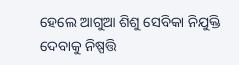ହେଲେ ଆଗୁଆ ଶିଶୁ ସେବିକା ନିଯୁକ୍ତି ଦେବାକୁ ନିଷ୍ପତ୍ତି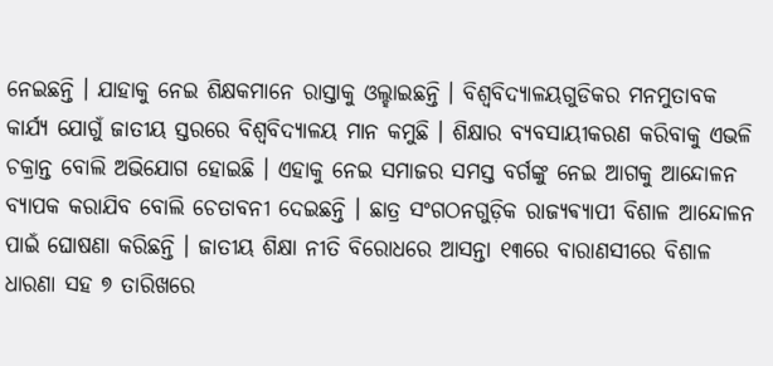ନେଇଛନ୍ତି । ଯାହାକୁ ନେଇ ଶିକ୍ଷକମାନେ ରାସ୍ତାକୁ ଓଲ୍ହାଇଛନ୍ତି । ବିଶ୍ୱବିଦ୍ୟାଳୟଗୁଡିକର ମନମୁତାବକ କାର୍ଯ୍ୟ ଯୋଗୁଁ ଜାତୀୟ ସ୍ତରରେ ବିଶ୍ୱବିଦ୍ୟାଳୟ ମାନ କମୁଛି । ଶିକ୍ଷାର ବ୍ୟବସାୟୀକରଣ କରିବାକୁ ଏଭଳି ଚକ୍ରାନ୍ତ ବୋଲି ଅଭିଯୋଗ ହୋଇଛି । ଏହାକୁ ନେଇ ସମାଜର ସମସ୍ତ ବର୍ଗଙ୍କୁ ନେଇ ଆଗକୁ ଆନ୍ଦୋଳନ ବ୍ୟାପକ କରାଯିବ ବୋଲି ଚେତାବନୀ ଦେଇଛନ୍ତି । ଛାତ୍ର ସଂଗଠନଗୁଡ଼ିକ ରାଜ୍ୟଵ୍ୟାପୀ ବିଶାଳ ଆନ୍ଦୋଳନ ପାଇଁ ଘୋଷଣା କରିଛନ୍ତି । ଜାତୀୟ ଶିକ୍ଷା ନୀତି ବିରୋଧରେ ଆସନ୍ତା ୧୩ରେ ବାରାଣସୀରେ ବିଶାଳ ଧାରଣା ସହ ୭ ତାରିଖରେ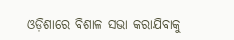ଓଡ଼ିଶାରେ ବିଶାଳ ସଭା କରାଯିବାକୁ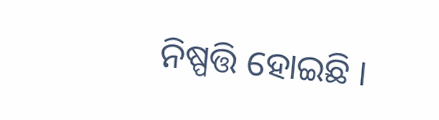ନିଷ୍ପତ୍ତି ହୋଇଛି ।